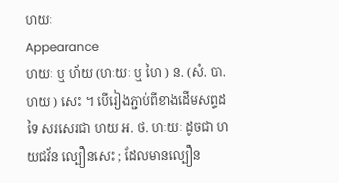ហយៈ
Appearance
ហយៈ ឬ ហ័យ (ហៈយៈ ឬ ហៃ ) ន. (សំ. បា. ហយ ) សេះ ។ បើរៀងភ្ជាប់ពីខាងដើមសព្ទដទៃ សរសេរជា ហយ អ. ថ. ហៈយៈ ដូចជា ហយជវ័ន ល្បឿនសេះ ; ដែលមានល្បឿន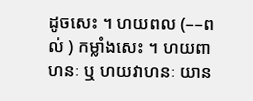ដូចសេះ ។ ហយពល (––ពល់ ) កម្លាំងសេះ ។ ហយពាហនៈ ឬ ហយវាហនៈ យាន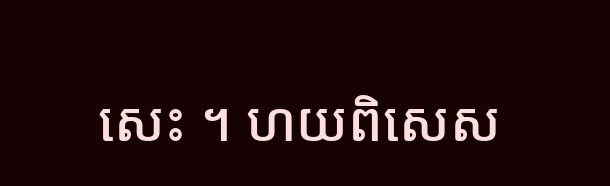សេះ ។ ហយពិសេស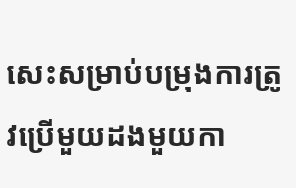សេះសម្រាប់បម្រុងការត្រូវប្រើមួយដងមួយកា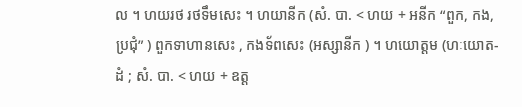ល ។ ហយរថ រថទឹមសេះ ។ ហយានីក (សំ. បា. < ហយ + អនីក “ពួក, កង, ប្រជុំ” ) ពួកទាហានសេះ , កងទ័ពសេះ (អស្សានីក ) ។ ហយោត្តម (ហៈយោត-ដំ ; សំ. បា. < ហយ + ឧត្ដ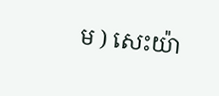ម ) សេះយ៉ា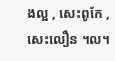ងល្អ , សេះពូកែ , សេះលឿន ។ល។